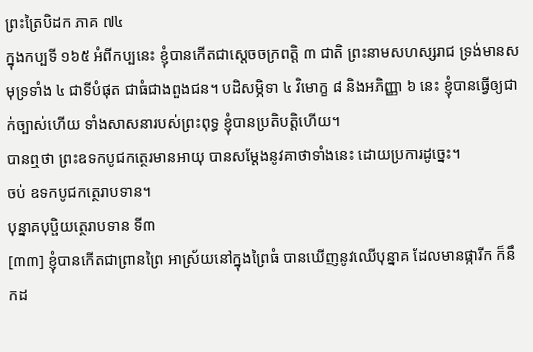ព្រះត្រៃបិដក ភាគ ៧៤
ក្នុងកប្បទី ១៦៥ អំពីកប្បនេះ ខ្ញុំបានកើតជាស្តេចចក្រពត្តិ ៣ ជាតិ ព្រះនាមសហស្សរាជ ទ្រង់មានសមុទ្រទាំង ៤ ជាទីបំផុត ជាធំជាងពួងជន។ បដិសម្ភិទា ៤ វិមោក្ខ ៨ និងអភិញ្ញា ៦ នេះ ខ្ញុំបានធ្វើឲ្យជាក់ច្បាស់ហើយ ទាំងសាសនារបស់ព្រះពុទ្ធ ខ្ញុំបានប្រតិបត្តិហើយ។
បានឮថា ព្រះឧទកបូជកត្ថេរមានអាយុ បានសម្តែងនូវគាថាទាំងនេះ ដោយប្រការដូច្នេះ។
ចប់ ឧទកបូជកត្ថេរាបទាន។
បុន្នាគបុប្ផិយត្ថេរាបទាន ទី៣
[៣៣] ខ្ញុំបានកើតជាព្រានព្រៃ អាស្រ័យនៅក្នុងព្រៃធំ បានឃើញនូវឈើបុន្នាគ ដែលមានផ្ការីក ក៏នឹកដ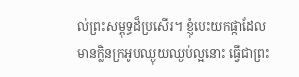ល់ព្រះសម្ពុទ្ធដ៏ប្រសើរ។ ខ្ញុំបេះយកផ្កាដែលមានក្លិនក្រអូបឈ្ងុយឈ្ងប់ល្អនោះ ធ្វើជាព្រះ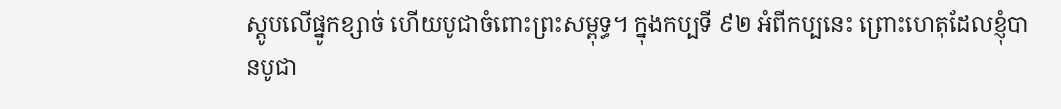ស្តូបលើផ្នូកខ្សាច់ ហើយបូជាចំពោះព្រះសម្ពុទ្ធ។ ក្នុងកប្បទី ៩២ អំពីកប្បនេះ ព្រោះហេតុដែលខ្ញុំបានបូជា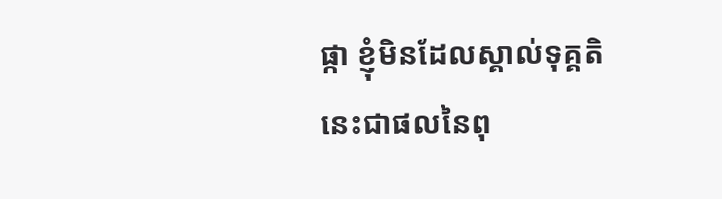ផ្កា ខ្ញុំមិនដែលស្គាល់ទុគ្គតិ នេះជាផលនៃពុ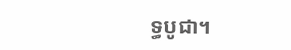ទ្ធបូជា។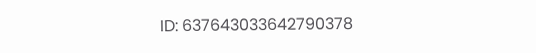ID: 637643033642790378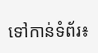ទៅកាន់ទំព័រ៖